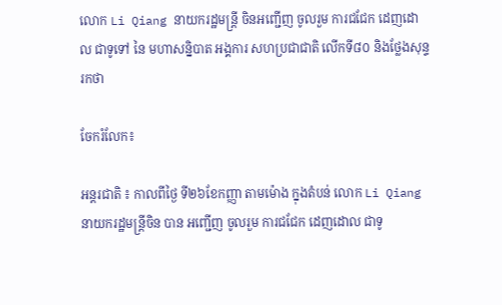លោក Li Qiang នាយករដ្ឋមន្ត្រី ចិនអញ្ជើញ ចូលរួម ការជជែក ដេញដោល ជាទូទៅ នៃ មហាសន្និបាត អង្គការ សហប្រជាជាតិ លើកទី៨០ និងថ្លែងសុន្ទរកថា

ចែករំលែក៖

អន្តរជាតិ ៖ កាលពីថ្ងៃ ទី២៦ខែកញ្ញា តាមម៉ោង ក្នុងតំបន់ លោក Li Qiang នាយករដ្ឋមន្ត្រីចិន បាន អញ្ជើញ ចូលរួម ការជជែក ដេញដោល ជាទូ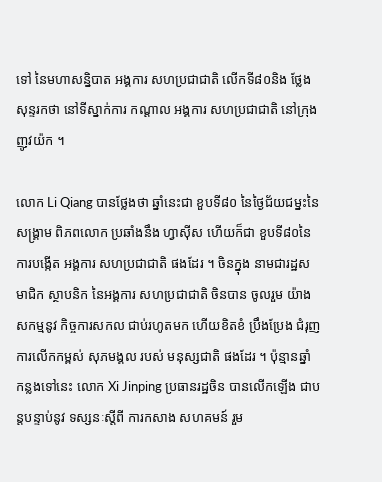ទៅ នៃមហាសន្និបាត អង្គការ សហប្រជាជាតិ លើកទី៨០និង ថ្លែងសុន្ទរកថា នៅទីស្នាក់ការ កណ្ដាល អង្គការ សហប្រជាជាតិ នៅក្រុង ញូវយ៉ក ។

លោក Li Qiang បានថ្លែងថា ឆ្នាំនេះជា ខួបទី៨០ នៃថ្ងៃជ័យជម្នះនៃ សង្គ្រាម ពិភពលោក ប្រឆាំងនឹង ហ្វាស៊ីស ហើយក៏ជា ខួបទី៨០នៃ ការបង្កើត អង្គការ សហប្រជាជាតិ ផងដែរ ។ ចិនក្នុង នាមជារដ្ឋសមាជិក ស្ថាបនិក នៃអង្គការ សហប្រជាជាតិ ចិនបាន ចូលរួម យ៉ាង សកម្មនូវ កិច្ចការសកល ជាប់រហូតមក ហើយខិតខំ ប្រឹងប្រែង ជំរុញ ការលើកកម្ពស់ សុភមង្គល របស់ មនុស្សជាតិ ផងដែរ ។ ប៉ុន្មានឆ្នាំ កន្លងទៅនេះ លោក Xi Jinping ប្រធានរដ្ឋចិន បានលើកឡើង ជាបន្តបន្ទាប់នូវ ទស្សនៈស្តីពី ការកសាង សហគមន៍ រួម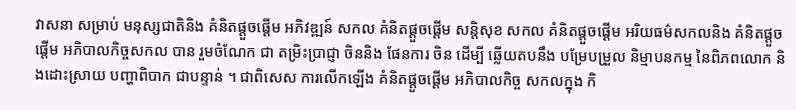វាសនា សម្រាប់ មនុស្សជាតិនិង គំនិតផ្តួចផ្តើម អភិវឌ្ឍន៍ សកល គំនិតផ្តួចផ្តើម សន្តិសុខ សកល គំនិតផ្តួចផ្តើម អរិយធម៌សកលនិង គំនិតផ្តួចផ្តើម អភិបាលកិច្ចសកល បាន រួមចំណែក ជា តម្រិះប្រាជ្ញា ចិននិង ផែនការ ចិន ដើម្បី ឆ្លើយតបនឹង បម្រែបម្រួល និម្មាបនកម្ម នៃពិភពលោក និងដោះស្រាយ បញ្ហាពិបាក ជាបន្ទាន់ ។ ជាពិសេស ការលើកឡើង គំនិតផ្តួចផ្តើម អភិបាលកិច្ច សកលក្នុង កិ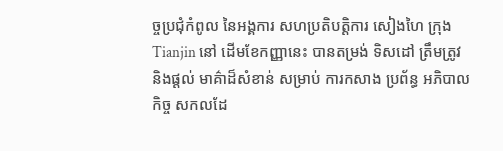ច្ចប្រជុំកំពូល នៃអង្គការ សហប្រតិបត្តិការ សៀងហៃ ក្រុង Tianjin នៅ ដើមខែកញ្ញានេះ បានតម្រង់ ទិសដៅ ត្រឹមត្រូវ និងផ្តល់ មាគ៌ាដ៏សំខាន់ សម្រាប់ ការកសាង ប្រព័ន្ធ អភិបាលកិច្ច សកលដែ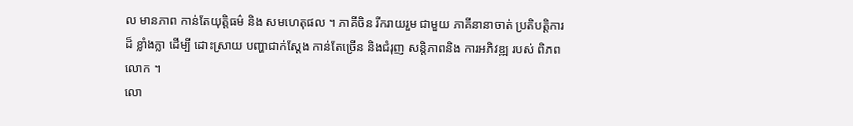ល មានភាព កាន់តែយុត្តិធម៌ និង សមហេតុផល ។ ភាគីចិន រីករាយរួម ជាមួយ ភាគីនានាចាត់ ប្រតិបត្តិការ ដ៏ ខ្លាំងក្លា ដើម្បី ដោះស្រាយ បញ្ហាជាក់ស្តែង កាន់តែច្រើន និងជំរុញ សន្តិភាពនិង ការអភិវឌ្ឍ របស់ ពិភពលោក ។
លោ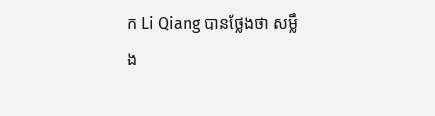ក Li Qiang បានថ្លែងថា សម្លឹង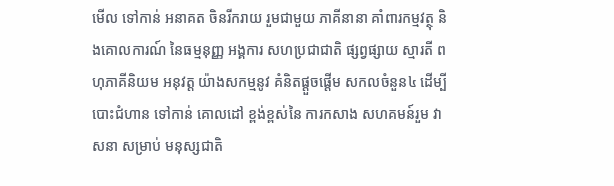មើល ទៅកាន់ អនាគត ចិនរីករាយ រួមជាមួយ ភាគីនានា គាំពារកម្មវត្ថុ និងគោលការណ៍ នៃធម្មនុញ្ញ អង្គការ សហប្រជាជាតិ ផ្សព្វផ្សាយ ស្មារតី ពហុភាគីនិយម អនុវត្ត យ៉ាងសកម្មនូវ គំនិតផ្តួចផ្តើម សកលចំនួន៤ ដើម្បី បោះជំហាន ទៅកាន់ គោលដៅ ខ្ពង់ខ្ពស់នៃ ការកសាង សហគមន៍រួម វាសនា សម្រាប់ មនុស្សជាតិ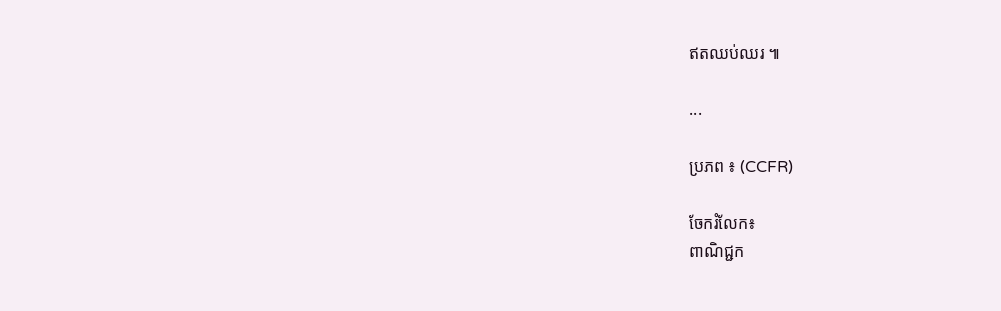ឥតឈប់ឈរ ៕

...

ប្រភព ៖ (CCFR)

ចែករំលែក៖
ពាណិជ្ជក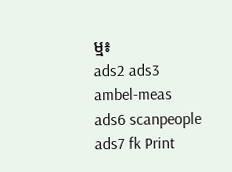ម្ម៖
ads2 ads3 ambel-meas ads6 scanpeople ads7 fk Print